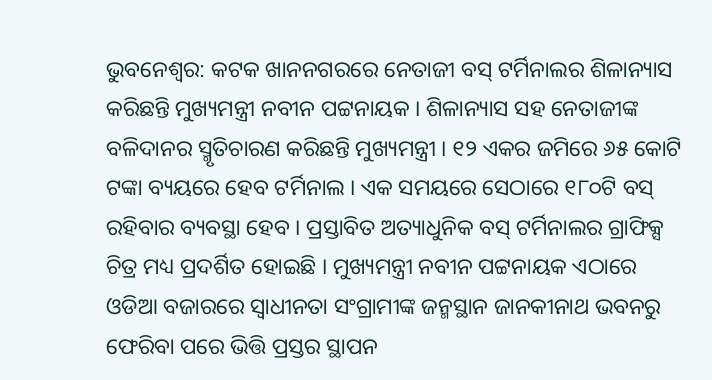ଭୁବନେଶ୍ୱର: କଟକ ଖାନନଗରରେ ନେତାଜୀ ବସ୍ ଟର୍ମିନାଲର ଶିଳାନ୍ୟାସ କରିଛନ୍ତି ମୁଖ୍ୟମନ୍ତ୍ରୀ ନବୀନ ପଟ୍ଟନାୟକ । ଶିଳାନ୍ୟାସ ସହ ନେତାଜୀଙ୍କ ବଳିଦାନର ସ୍ମୃତିଚାରଣ କରିଛନ୍ତି ମୁଖ୍ୟମନ୍ତ୍ରୀ । ୧୨ ଏକର ଜମିରେ ୬୫ କୋଟି ଟଙ୍କା ବ୍ୟୟରେ ହେବ ଟର୍ମିନାଲ । ଏକ ସମୟରେ ସେଠାରେ ୧୮୦ଟି ବସ୍ ରହିବାର ବ୍ୟବସ୍ଥା ହେବ । ପ୍ରସ୍ତାବିତ ଅତ୍ୟାଧୁନିକ ବସ୍ ଟର୍ମିନାଲର ଗ୍ରାଫିକ୍ସ ଚିତ୍ର ମଧ୍ୟ ପ୍ରଦର୍ଶିତ ହୋଇଛି । ମୁଖ୍ୟମନ୍ତ୍ରୀ ନବୀନ ପଟ୍ଟନାୟକ ଏଠାରେ ଓଡିଆ ବଜାରରେ ସ୍ୱାଧୀନତା ସଂଗ୍ରାମୀଙ୍କ ଜନ୍ମସ୍ଥାନ ଜାନକୀନାଥ ଭବନରୁ ଫେରିବା ପରେ ଭିତ୍ତି ପ୍ରସ୍ତର ସ୍ଥାପନ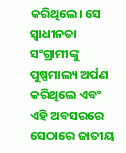କରିଥିଲେ। ସେ ସ୍ୱାଧୀନତା ସଂଗ୍ରାମୀଙ୍କୁ ପୁଷ୍ପମାଲ୍ୟ ଅର୍ପଣ କରିଥିଲେ ଏବଂ ଏହି ଅବସରରେ ସେଠାରେ ଜାତୀୟ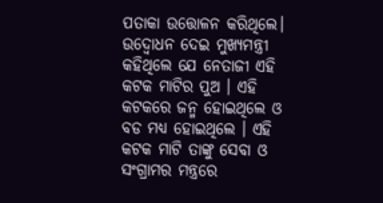ପତାକା ଉତ୍ତୋଳନ କରିଥିଲେ। ଉଦ୍ବୋଧନ ଦେଇ ମୁଖ୍ୟମନ୍ତ୍ରୀ କହିଥିଲେ ଯେ ନେତାଜୀ ଏହି କଟକ ମାଟିର ପୁଅ । ଏହି କଟକରେ ଜନ୍ମ ହୋଇଥିଲେ ଓ ବଡ ମଧ୍ୟ ହୋଇଥିଲେ । ଏହି କଟକ ମାଟି ତାଙ୍କୁ ସେବା ଓ ସଂଗ୍ରାମର ମନ୍ତ୍ରରେ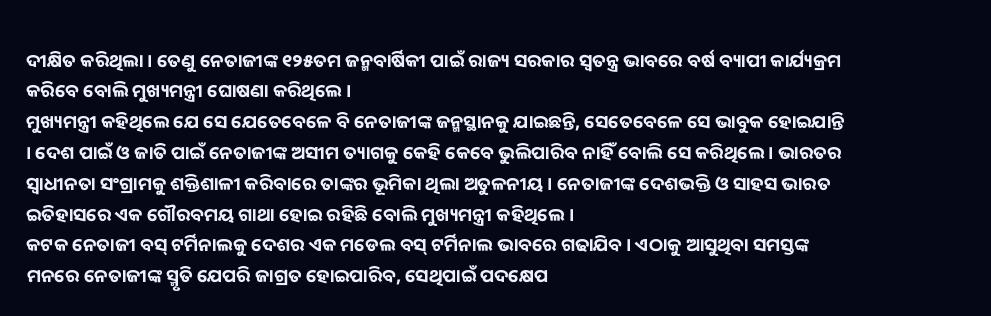ଦୀକ୍ଷିତ କରିଥିଲା । ତେଣୁ ନେତାଜୀଙ୍କ ୧୨୫ତମ ଜନ୍ମବାର୍ଷିକୀ ପାଇଁ ରାଜ୍ୟ ସରକାର ସ୍ବତନ୍ତ୍ର ଭାବରେ ବର୍ଷ ବ୍ୟାପୀ କାର୍ଯ୍ୟକ୍ରମ କରିବେ ବୋଲି ମୁଖ୍ୟମନ୍ତ୍ରୀ ଘୋଷଣା କରିଥିଲେ ।
ମୁଖ୍ୟମନ୍ତ୍ରୀ କହିଥିଲେ ଯେ ସେ ଯେତେବେଳେ ବି ନେତାଜୀଙ୍କ ଜନ୍ମସ୍ଥାନକୁ ଯାଇଛନ୍ତି, ସେତେବେଳେ ସେ ଭାବୁକ ହୋଇଯାନ୍ତି । ଦେଶ ପାଇଁ ଓ ଜାତି ପାଇଁ ନେତାଜୀଙ୍କ ଅସୀମ ତ୍ୟାଗକୁ କେହି କେବେ ଭୁଲିପାରିବ ନାହିଁ ବୋଲି ସେ କରିଥିଲେ । ଭାରତର ସ୍ବାଧୀନତା ସଂଗ୍ରାମକୁ ଶକ୍ତିଶାଳୀ କରିବାରେ ତାଙ୍କର ଭୂମିକା ଥିଲା ଅତୁଳନୀୟ । ନେତାଜୀଙ୍କ ଦେଶଭକ୍ତି ଓ ସାହସ ଭାରତ ଇତିହାସରେ ଏକ ଗୌରବମୟ ଗାଥା ହୋଇ ରହିଛି ବୋଲି ମୁଖ୍ୟମନ୍ତ୍ରୀ କହିଥିଲେ ।
କଟକ ନେତାଜୀ ବସ୍ ଟର୍ମିନାଲକୁ ଦେଶର ଏକ ମଡେଲ ବସ୍ ଟର୍ମିନାଲ ଭାବରେ ଗଢାଯିବ । ଏଠାକୁ ଆସୁଥିବା ସମସ୍ତଙ୍କ ମନରେ ନେତାଜୀଙ୍କ ସ୍ମୃତି ଯେପରି ଜାଗ୍ରତ ହୋଇପାରିବ, ସେଥିପାଇଁ ପଦକ୍ଷେପ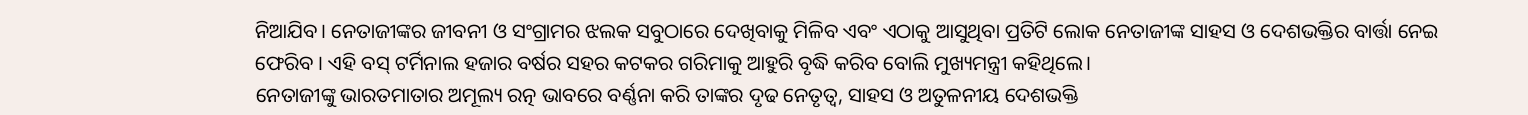ନିଆଯିବ। ନେତାଜୀଙ୍କର ଜୀବନୀ ଓ ସଂଗ୍ରାମର ଝଲକ ସବୁଠାରେ ଦେଖିବାକୁ ମିଳିବ ଏବଂ ଏଠାକୁ ଆସୁଥିବା ପ୍ରତିଟି ଲୋକ ନେତାଜୀଙ୍କ ସାହସ ଓ ଦେଶଭକ୍ତିର ବାର୍ତ୍ତା ନେଇ ଫେରିବ । ଏହି ବସ୍ ଟର୍ମିନାଲ ହଜାର ବର୍ଷର ସହର କଟକର ଗରିମାକୁ ଆହୁରି ବୃଦ୍ଧି କରିବ ବୋଲି ମୁଖ୍ୟମନ୍ତ୍ରୀ କହିଥିଲେ।
ନେତାଜୀଙ୍କୁ ଭାରତମାତାର ଅମୂଲ୍ୟ ରତ୍ନ ଭାବରେ ବର୍ଣ୍ଣନା କରି ତାଙ୍କର ଦୃଢ ନେତୃତ୍ବ, ସାହସ ଓ ଅତୁଳନୀୟ ଦେଶଭକ୍ତି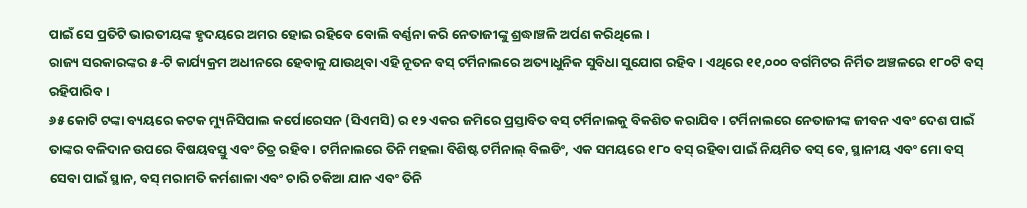ପାଇଁ ସେ ପ୍ରତିଟି ଭାରତୀୟଙ୍କ ହୃଦୟରେ ଅମର ହୋଇ ରହିବେ ବୋଲି ବର୍ଣ୍ଣନା କରି ନେତାଜୀଙ୍କୁ ଶ୍ରଦ୍ଧାଞ୍ଚଳି ଅର୍ପଣ କରିଥିଲେ ।
ରାଜ୍ୟ ସରକାରଙ୍କର ୫-ଟି କାର୍ଯ୍ୟକ୍ରମ ଅଧୀନରେ ହେବାକୁ ଯାଉଥିବା ଏହି ନୂତନ ବସ୍ ଟର୍ମିନାଲରେ ଅତ୍ୟାଧୁନିକ ସୁବିଧା ସୁଯୋଗ ରହିବ । ଏଥିରେ ୧୧,୦୦୦ ବର୍ଗମିଟର ନିର୍ମିତ ଅଞ୍ଚଳରେ ୧୮୦ଟି ବସ୍ ରହିପାରିବ ।
୬୫ କୋଟି ଟଙ୍କା ବ୍ୟୟରେ କଟକ ମ୍ୟୁନିସିପାଲ କର୍ପୋରେସନ (ସିଏମସି) ର ୧୨ ଏକର ଜମିରେ ପ୍ରସ୍ତାବିତ ବସ୍ ଟର୍ମିନାଲକୁ ବିକଶିତ କରାଯିବ । ଟର୍ମିନାଲରେ ନେତାଜୀଙ୍କ ଜୀବନ ଏବଂ ଦେଶ ପାଇଁ ତାଙ୍କର ବଳିଦାନ ଉପରେ ବିଷୟବସ୍ତୁ ଏବଂ ଚିତ୍ର ରହିବ । ଟର୍ମିନାଲରେ ତିନି ମହଲା ବିଶିଷ୍ଟ ଟର୍ମିନାଲ୍ ବିଲଡିଂ, ଏକ ସମୟରେ ୧୮୦ ବସ୍ ରହିବା ପାଇଁ ନିୟମିତ ବସ୍ ବେ, ସ୍ଥାନୀୟ ଏବଂ ମୋ ବସ୍ ସେବା ପାଇଁ ସ୍ଥାନ, ବସ୍ ମରାମତି କର୍ମଶାଳା ଏବଂ ଚାରି ଚକିଆ ଯାନ ଏବଂ ତିନି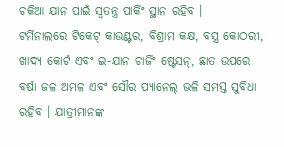ଚକିଆ ଯାନ ପାଇଁ ସ୍ୱତନ୍ତ୍ର ପାର୍କିଂ ସ୍ଥାନ ରହିବ ।
ଟର୍ମିନାଲରେ ଟିକେଟ୍ କାଉଣ୍ଟର, ବିଶ୍ରାମ କକ୍ଷ, ବସ୍ତ୍ର କୋଠରୀ, ଖାଦ୍ୟ କୋର୍ଟ ଏବଂ ଇ-ଯାନ ଚାର୍ଜିଂ ଷ୍ଟେସନ୍, ଛାତ ଉପରେ ବର୍ଷା ଜଳ ଅମଳ ଏବଂ ସୌର ପ୍ୟାନେଲ୍ ଭଳି ସମସ୍ତ ସୁବିଧା ରହିବ । ଯାତ୍ରୀମାନଙ୍କ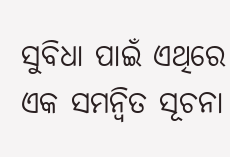ସୁବିଧା ପାଇଁ ଏଥିରେ ଏକ ସମନ୍ୱିତ ସୂଚନା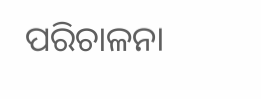ପରିଚାଳନା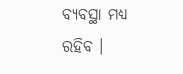ବ୍ୟବସ୍ଥା ମଧ୍ୟ ରହିବ ।